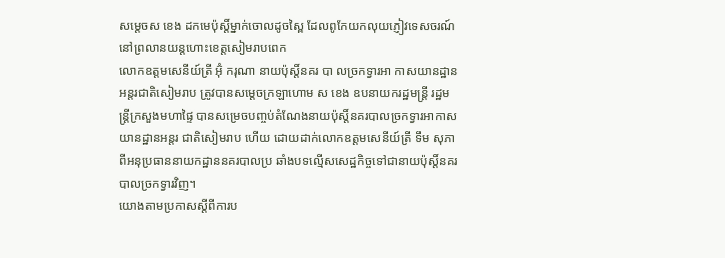សម្តេចស ខេង ដកមេប៉ុស្តិ៍ម្នាក់ចោលដូចស្ពៃ ដែលពូកែយកលុយភ្ញៀវទេសចរណ៍ នៅព្រលានយន្តហោះខេត្តសៀមរាបពេក
លោកឧត្តមសេនីយ៍ត្រី អ៊ុំ ករុណា នាយប៉ុស្តិ៍នគរ បា លច្រកទ្វារអា កាសយានដ្ឋានអន្តរជាតិសៀមរាប ត្រូវបានសម្តេចក្រឡាហោម ស ខេង ឧបនាយករដ្ឋមន្ត្រី រដ្ឋមន្ត្រីក្រសួងមហាផ្ទៃ បានសម្រេចបញ្ចប់តំណែងនាយប៉ុស្តិ៍នគរបាលច្រកទ្វារអាកាសយានដ្ឋានអន្តរ ជាតិសៀមរាប ហើយ ដោយដាក់លោកឧត្តមសេនីយ៍ត្រី ទឹម សុភា ពីអនុប្រធាននាយកដ្ឋាននគរបាលប្រ ឆាំងបទល្មើសសេដ្ឋកិច្ចទៅជានាយប៉ុស្តិ៍នគរបាលច្រកទ្វារវិញ។
យោងតាមប្រកាសស្តីពីការប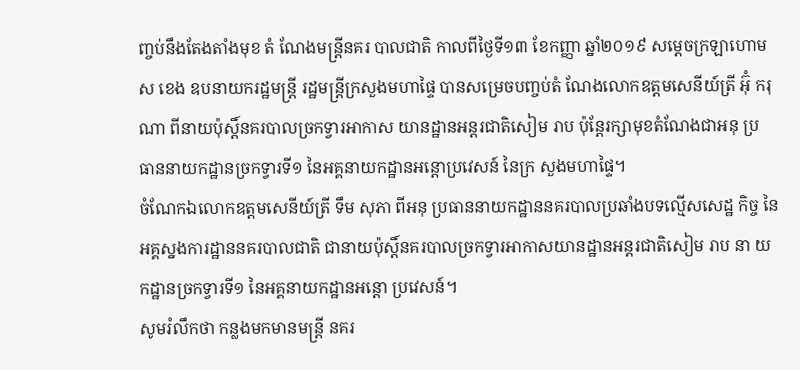ញ្ចប់នឹងតែងតាំងមុខ តំ ណែងមន្ត្រីនគរ បាលជាតិ កាលពីថ្ងៃទី១៣ ខែកញ្ញា ឆ្នាំ២០១៩ សម្តេចក្រឡាហោម ស ខេង ឧបនាយករដ្ឋមន្ត្រី រដ្ឋមន្ត្រីក្រសួងមហាផ្ទៃ បានសម្រេចបញ្ចប់តំ ណែងលោកឧត្តមសេនីយ៍ត្រី អ៊ុំ ករុណា ពីនាយប៉ុស្តិ៍នគរបាលច្រកទ្វារអាកាស យានដ្ឋានអន្តរជាតិសៀម រាប ប៉ុន្តែរក្សាមុខតំណែងជាអនុ ប្រ ធាននាយកដ្ឋានច្រកទ្វារទី១ នៃអគ្គនាយកដ្ឋានអន្តោប្រវេសន៍ នៃក្រ សួងមហាផ្ទៃ។
ចំណែកឯលោកឧត្តមសេនីយ៍ត្រី ទឹម សុភា ពីអនុ ប្រធាននាយកដ្ឋាននគរបាលប្រឆាំងបទល្មើសសេដ្ឋ កិច្ច នៃអគ្គស្នងការដ្ឋាននគរបាលជាតិ ជានាយប៉ុស្តិ៍នគរបាលច្រកទ្វារអាកាសយានដ្ឋានអន្តរជាតិសៀម រាប នា យកដ្ឋានច្រកទ្វារទី១ នៃអគ្គនាយកដ្ឋានអន្តោ ប្រវេសន៍។
សូមរំលឹកថា កន្លងមកមានមន្ត្រី នគរ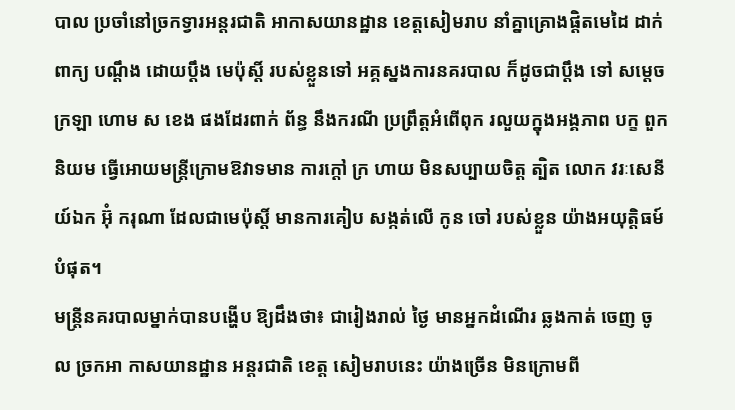បាល ប្រចាំនៅច្រកទ្វារអន្តរជាតិ អាកាសយានដ្ឋាន ខេត្តសៀមរាប នាំគ្នាគ្រោងផ្តិតមេដៃ ដាក់ពាក្យ បណ្តឹង ដោយប្តឹង មេប៉ុស្តិ៍ របស់ខ្លួនទៅ អគ្គស្នងការនគរបាល ក៏ដូចជាប្តឹង ទៅ សម្តេច ក្រឡា ហោម ស ខេង ផងដែរពាក់ ព័ន្ធ នឹងករណី ប្រព្រឹត្តអំពើពុក រលួយក្នុងអង្គភាព បក្ខ ពួកនិយម ធ្វើអោយមន្ត្រីក្រោមឱវាទមាន ការក្តៅ ក្រ ហាយ មិនសប្បាយចិត្ត ត្បិត លោក វរៈសេនីយ៍ឯក អ៊ុំ ករុណា ដែលជាមេប៉ុស្តិ៍ មានការគៀប សង្កត់លើ កូន ចៅ របស់ខ្លួន យ៉ាងអយុត្តិធម៍បំផុត។
មន្ត្រីនគរបាលម្នាក់បានបង្ហើប ឱ្យដឹងថា៖ ជារៀងរាល់ ថ្ងៃ មានអ្នកដំណើរ ឆ្លងកាត់ ចេញ ចូល ច្រកអា កាសយានដ្ឋាន អន្តរជាតិ ខេត្ត សៀមរាបនេះ យ៉ាងច្រើន មិនក្រោមពី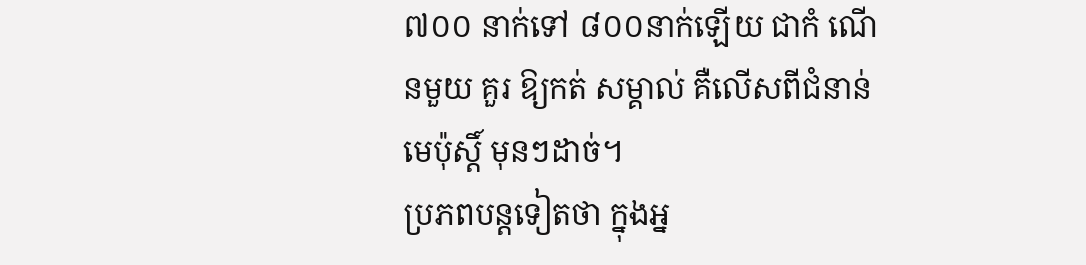៧០០ នាក់ទៅ ៨០០នាក់ឡើយ ជាកំ ណើនមួយ គួរ ឱ្យកត់ សម្គាល់ គឺលើសពីជំនាន់ មេប៉ុស្តិ៍ មុនៗដាច់។
ប្រភពបន្តទៀតថា ក្នុងអ្ន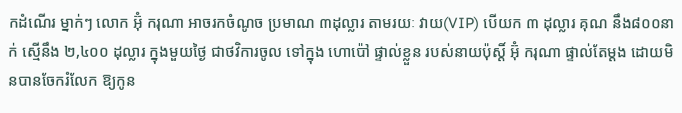កដំណើរ ម្នាក់ៗ លោក អ៊ុំ ករុណា អាចរកចំណូច ប្រមាណ ៣ដុល្លារ តាមរយៈ វាយ(VIP) បើយក ៣ ដុល្លារ គុណ នឹង៨០០នាក់ ស្មើនឹង ២,៤០០ ដុល្លារ ក្នុងមួយថ្ងៃ ជាថវិការចូល ទៅក្នុង ហោប៉ៅ ផ្ទាល់ខ្លួន របស់នាយប៉ុស្តិ៍ អ៊ុំ ករុណា ផ្ទាល់តែម្តង ដោយមិនបានចែករំលែក ឱ្យកូន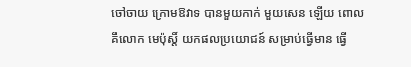ចៅចាយ ក្រោមឱវាទ បានមួយកាក់ មួយសេន ឡើយ ពោល គឹលោក មេប៉ុស្តិ៍ យកផលប្រយោជន៍ សម្រាប់ធ្វើមាន ធ្វើ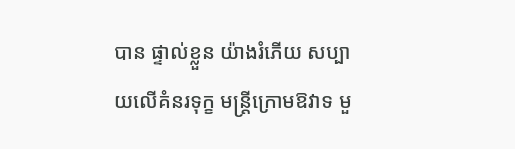បាន ផ្ទាល់ខ្លួន យ៉ាងរំភើយ សប្បាយលើគំនរទុក្ខ មន្ត្រីក្រោមឱវាទ មួ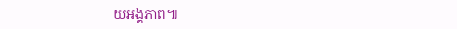យអង្គភាព៕